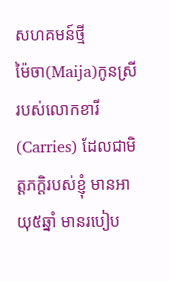សហគមន៍ថ្មី
ម៉ៃចា(Maija)កូនស្រីរបស់លោកខារី(Carries) ដែលជាមិត្តភក្តិរបស់ខ្ញុំ មានអាយុ៥ឆ្នាំ មានរបៀប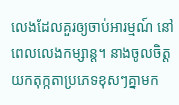លេងដែលគួរឲ្យចាប់អារម្មណ៍ នៅពេលលេងកម្សាន្ត។ នាងចូលចិត្តយកតុក្កតាប្រភេទខុសៗគ្នាមក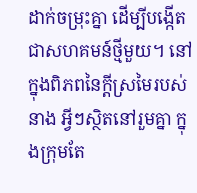ដាក់ចម្រុះគ្នា ដើម្បីបង្កើតជាសហគមន៍ថ្មីមួយ។ នៅក្នុងពិភពនៃក្តីស្រមៃរបស់នាង អ្វីៗស្ថិតនៅរួមគ្នា ក្នុងក្រុមតែ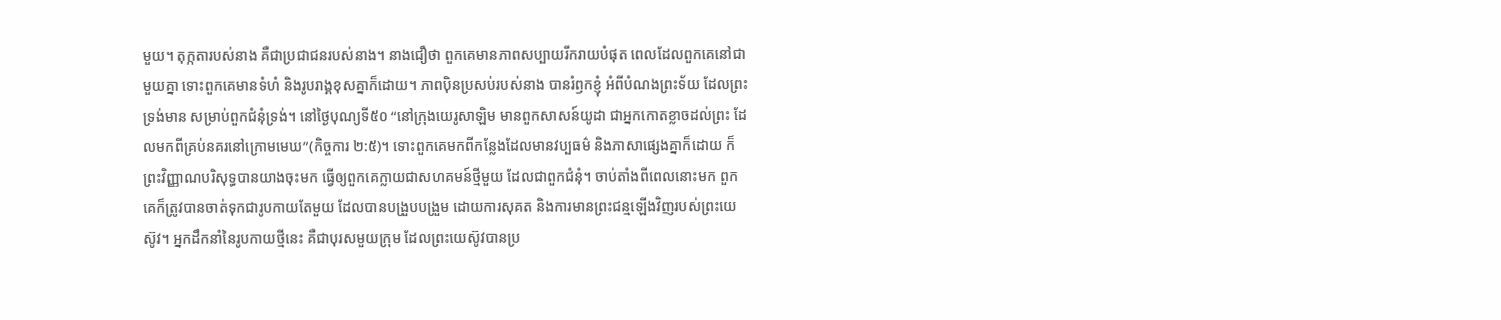មួយ។ តុក្កតារបស់នាង គឺជាប្រជាជនរបស់នាង។ នាងជឿថា ពួកគេមានភាពសប្បាយរីករាយបំផុត ពេលដែលពួកគេនៅជាមួយគ្នា ទោះពួកគេមានទំហំ និងរូបរាង្គខុសគ្នាក៏ដោយ។ ភាពប៉ិនប្រសប់របស់នាង បានរំឭកខ្ញុំ អំពីបំណងព្រះទ័យ ដែលព្រះទ្រង់មាន សម្រាប់ពួកជំនុំទ្រង់។ នៅថ្ងៃបុណ្យទី៥០ “នៅក្រុងយេរូសាឡិម មានពួកសាសន៍យូដា ជាអ្នកកោតខ្លាចដល់ព្រះ ដែលមកពីគ្រប់នគរនៅក្រោមមេឃ”(កិច្ចការ ២:៥)។ ទោះពួកគេមកពីកន្លែងដែលមានវប្បធម៌ និងភាសាផ្សេងគ្នាក៏ដោយ ក៏ព្រះវិញ្ញាណបរិសុទ្ធបានយាងចុះមក ធ្វើឲ្យពួកគេក្លាយជាសហគមន៍ថ្មីមួយ ដែលជាពួកជំនុំ។ ចាប់តាំងពីពេលនោះមក ពួកគេក៏ត្រូវបានចាត់ទុកជារូបកាយតែមួយ ដែលបានបង្រួបបង្រួម ដោយការសុគត និងការមានព្រះជន្មឡើងវិញរបស់ព្រះយេស៊ូវ។ អ្នកដឹកនាំនៃរូបកាយថ្មីនេះ គឺជាបុរសមួយក្រុម ដែលព្រះយេស៊ូវបានប្រ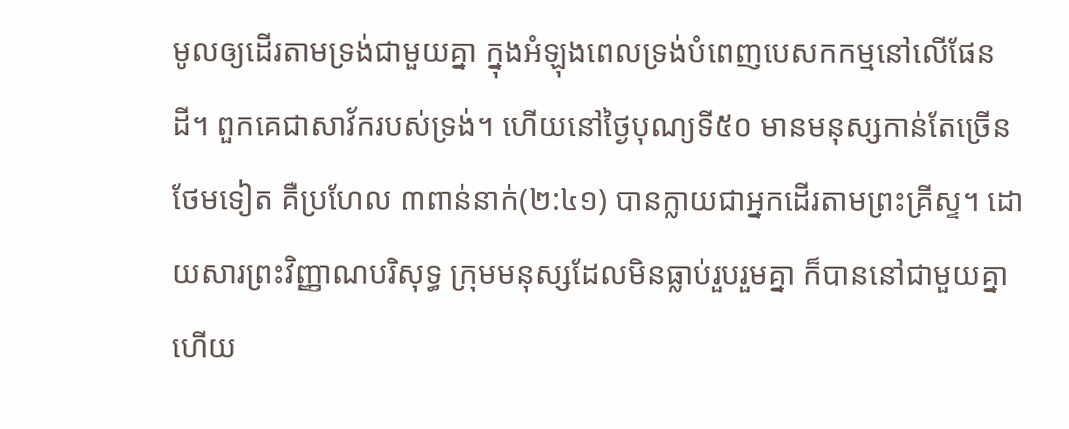មូលឲ្យដើរតាមទ្រង់ជាមួយគ្នា ក្នុងអំឡុងពេលទ្រង់បំពេញបេសកកម្មនៅលើផែនដី។ ពួកគេជាសាវ័ករបស់ទ្រង់។ ហើយនៅថ្ងៃបុណ្យទី៥០ មានមនុស្សកាន់តែច្រើនថែមទៀត គឺប្រហែល ៣ពាន់នាក់(២:៤១) បានក្លាយជាអ្នកដើរតាមព្រះគ្រីស្ទ។ ដោយសារព្រះវិញ្ញាណបរិសុទ្ធ ក្រុមមនុស្សដែលមិនធ្លាប់រួបរួមគ្នា ក៏បាននៅជាមួយគ្នា ហើយ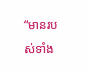“មានរបស់ទាំង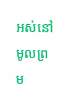អស់នៅមូលព្រម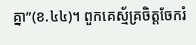គ្នា”(ខ.៤៤)។ ពួកគេស្ម័គ្រចិត្តចែករំ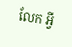លែក អ្វី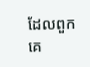ដែលពួកគេ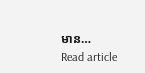មាន…
Read article